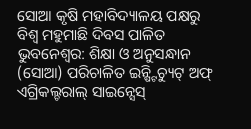ସୋଆ କୃଷି ମହାବିଦ୍ୟାଳୟ ପକ୍ଷରୁ ବିଶ୍ୱ ମହୁମାଛି ଦିବସ ପାଳିତ
ଭୁବନେଶ୍ୱର: ଶିକ୍ଷା ଓ ଅନୁସନ୍ଧାନ (ସୋଆ) ପରିଚାଳିତ ଇନ୍ଷ୍ଟିଚ୍ୟୁଟ୍ ଅଫ୍ ଏଗ୍ରିକଲ୍ଚରାଲ୍ ସାଇନ୍ସେସ୍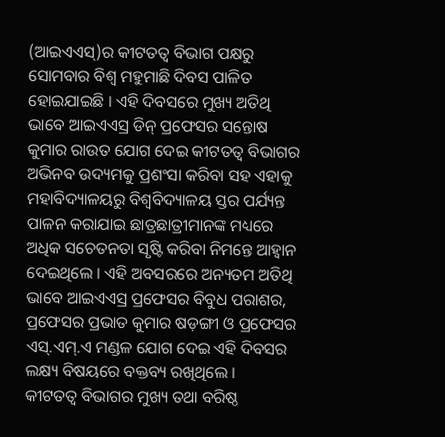(ଆଇଏଏସ୍)ର କୀଟତତ୍ୱ ବିଭାଗ ପକ୍ଷରୁ ସୋମବାର ବିଶ୍ୱ ମହୁମାଛି ଦିବସ ପାଳିତ ହୋଇଯାଇଛି । ଏହି ଦିବସରେ ମୁଖ୍ୟ ଅତିଥି ଭାବେ ଆଇଏଏସ୍ର ଡିନ୍ ପ୍ରଫେସର ସନ୍ତୋଷ କୁମାର ରାଉତ ଯୋଗ ଦେଇ କୀଟତତ୍ୱ ବିଭାଗର ଅଭିନବ ଉଦ୍ୟମକୁ ପ୍ରଶଂସା କରିବା ସହ ଏହାକୁ ମହାବିଦ୍ୟାଳୟରୁ ବିଶ୍ୱବିଦ୍ୟାଳୟ ସ୍ତର ପର୍ଯ୍ୟନ୍ତ ପାଳନ କରାଯାଇ ଛାତ୍ରଛାତ୍ରୀମାନଙ୍କ ମଧ୍ୟରେ ଅଧିକ ସଚେତନତା ସୃଷ୍ଟି କରିବା ନିମନ୍ତେ ଆହ୍ୱାନ ଦେଇଥିଲେ । ଏହି ଅବସରରେ ଅନ୍ୟତମ ଅତିଥି ଭାବେ ଆଇଏଏସ୍ର ପ୍ରଫେସର ବିବୁଧ ପରାଶର, ପ୍ରଫେସର ପ୍ରଭାତ କୁମାର ଷଡ଼ଙ୍ଗୀ ଓ ପ୍ରଫେସର ଏସ୍.ଏମ୍.ଏ ମଣ୍ଡଳ ଯୋଗ ଦେଇ ଏହି ଦିବସର ଲକ୍ଷ୍ୟ ବିଷୟରେ ବକ୍ତବ୍ୟ ରଖିଥିଲେ ।
କୀଟତତ୍ୱ ବିଭାଗର ମୁଖ୍ୟ ତଥା ବରିଷ୍ଠ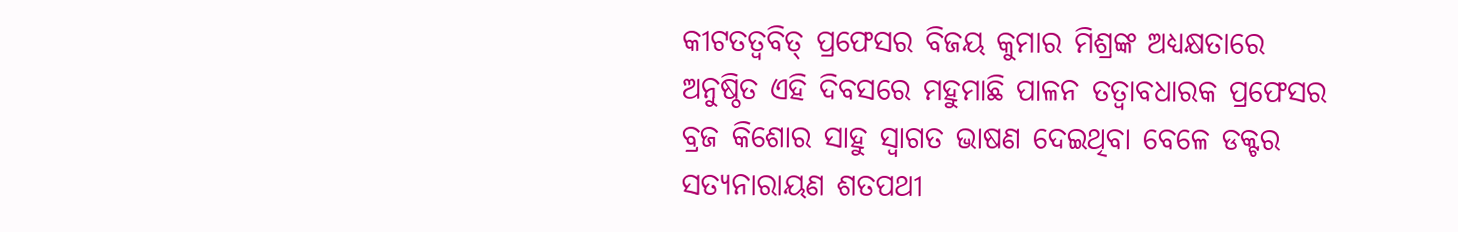କୀଟତତ୍ୱବିତ୍ ପ୍ରଫେସର ବିଜୟ କୁମାର ମିଶ୍ରଙ୍କ ଅଧ୍ୟକ୍ଷତାରେ ଅନୁଷ୍ଠିତ ଏହି ଦିବସରେ ମହୁମାଛି ପାଳନ ତତ୍ୱାବଧାରକ ପ୍ରଫେସର ବ୍ରଜ କିଶୋର ସାହୁ ସ୍ୱାଗତ ଭାଷଣ ଦେଇଥିବା ବେଳେ ଡକ୍ଟର ସତ୍ୟନାରାୟଣ ଶତପଥୀ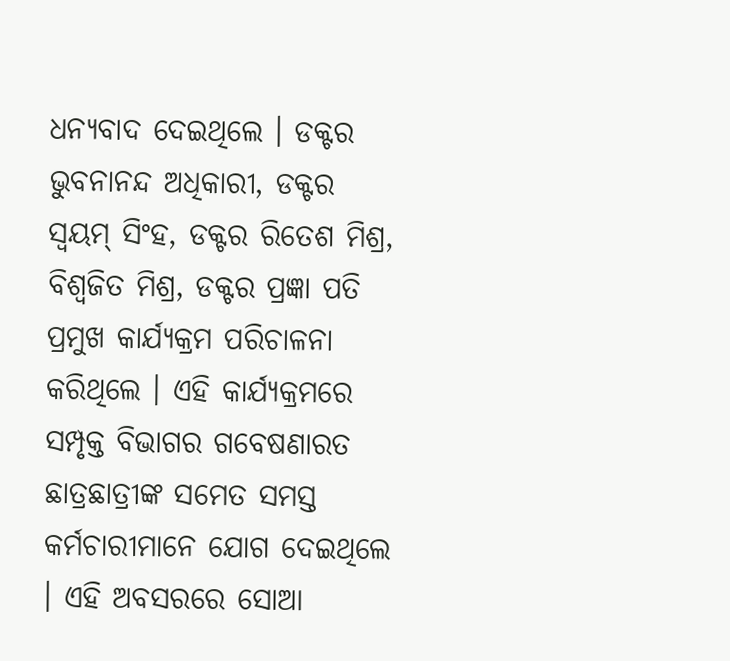ଧନ୍ୟବାଦ ଦେଇଥିଲେ । ଡକ୍ଟର ଭୁବନାନନ୍ଦ ଅଧିକାରୀ, ଡକ୍ଟର ସ୍ୱୟମ୍ ସିଂହ, ଡକ୍ଟର ରିତେଶ ମିଶ୍ର, ବିଶ୍ୱଜିତ ମିଶ୍ର, ଡକ୍ଟର ପ୍ରଜ୍ଞା ପତି ପ୍ରମୁଖ କାର୍ଯ୍ୟକ୍ରମ ପରିଚାଳନା କରିଥିଲେ । ଏହି କାର୍ଯ୍ୟକ୍ରମରେ ସମ୍ପୃକ୍ତ ବିଭାଗର ଗବେଷଣାରତ ଛାତ୍ରଛାତ୍ରୀଙ୍କ ସମେତ ସମସ୍ତ କର୍ମଚାରୀମାନେ ଯୋଗ ଦେଇଥିଲେ । ଏହି ଅବସରରେ ସୋଆ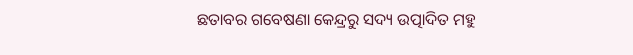ଛତାବର ଗବେଷଣା କେନ୍ଦ୍ରରୁ ସଦ୍ୟ ଉତ୍ପାଦିତ ମହୁ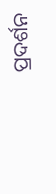ପ୍ରଦର୍ଶନ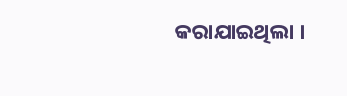କରାଯାଇଥିଲା ।